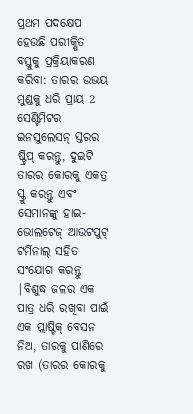ପ୍ରଥମ ପଦକ୍ଷେପ ହେଉଛି ପରୀକ୍ଷିତ ବସ୍ତୁକୁ ପ୍ରକ୍ରିୟାକରଣ କରିବା: ତାରର ଉଭୟ ମୁଣ୍ଡକୁ ଧରି ପ୍ରାୟ 2 ସେଣ୍ଟିମିଟର ଇନସୁଲେସନ୍ ସ୍ତରର ଷ୍ଟ୍ରିପ୍ କରନ୍ତୁ, ଦୁଇଟି ତାରର କୋରକୁ ଏକତ୍ର ସ୍କ୍ରୁ କରନ୍ତୁ ଏବଂ ସେମାନଙ୍କୁ ହାଇ-ଭୋଲଟେଜ୍ ଆଉଟପୁଟ୍ ଟର୍ମିନାଲ୍ ସହିତ ସଂଯୋଗ କରନ୍ତୁ |ବିଶୁଦ୍ଧ ଜଳର ଏକ ପାତ୍ର ଧରି ରଖିବା ପାଇଁ ଏକ ପ୍ଲାଷ୍ଟିକ୍ ବେସନ ନିଅ, ତାରକୁ ପାଣିରେ ରଖ (ତାରର କୋରକୁ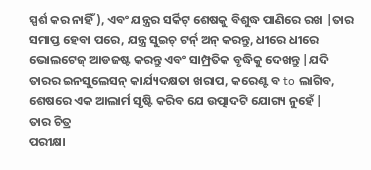ସ୍ପର୍ଶ କର ନାହିଁ), ଏବଂ ଯନ୍ତ୍ରର ସର୍କିଟ୍ ଶେଷକୁ ବିଶୁଦ୍ଧ ପାଣିରେ ରଖ |ତାର ସମାପ୍ତ ହେବା ପରେ, ଯନ୍ତ୍ର ସୁଇଚ୍ ଟର୍ନ୍ ଅନ୍ କରନ୍ତୁ, ଧୀରେ ଧୀରେ ଭୋଲଟେଜ୍ ଆଡଜଷ୍ଟ କରନ୍ତୁ ଏବଂ ସାମ୍ପ୍ରତିକ ବୃଦ୍ଧିକୁ ଦେଖନ୍ତୁ |ଯଦି ତାରର ଇନସୁଲେସନ୍ କାର୍ଯ୍ୟଦକ୍ଷତା ଖରାପ, କରେଣ୍ଟ ବ to ଲାଗିବ, ଶେଷରେ ଏକ ଆଲାର୍ମ ସୃଷ୍ଟି କରିବ ଯେ ଉତ୍ପାଦଟି ଯୋଗ୍ୟ ନୁହେଁ |
ତାର ଚିତ୍ର
ପରୀକ୍ଷା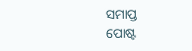ସମାପ୍ତ
ପୋଷ୍ଟ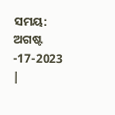ସମୟ: ଅଗଷ୍ଟ -17-2023 |